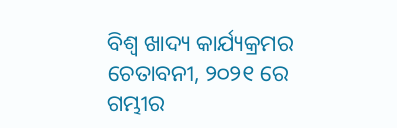ବିଶ୍ୱ ଖାଦ୍ୟ କାର୍ଯ୍ୟକ୍ରମର ଚେତାବନୀ, ୨୦୨୧ ରେ ଗମ୍ଭୀର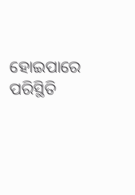ହୋଇପାରେ ପରିସ୍ଥିତି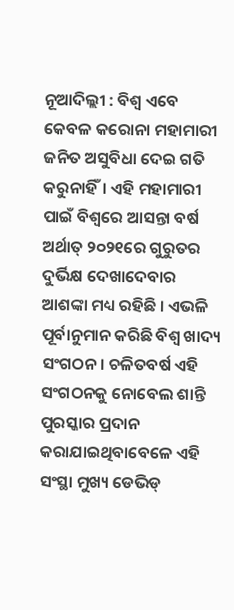ନୂଆଦିଲ୍ଲୀ : ବିଶ୍ୱ ଏବେ କେବଳ କରୋନା ମହାମାରୀ ଜନିତ ଅସୁବିଧା ଦେଇ ଗତି କରୁନାହିଁ। ଏହି ମହାମାରୀ ପାଇଁ ବିଶ୍ୱରେ ଆସନ୍ତା ବର୍ଷ ଅର୍ଥାତ୍ ୨୦୨୧ରେ ଗୁରୁତର ଦୁର୍ଭିକ୍ଷ ଦେଖାଦେବାର ଆଶଙ୍କା ମଧ୍ୟ ରହିଛି । ଏଭଳି ପୂର୍ବାନୁମାନ କରିଛି ବିଶ୍ୱ ଖାଦ୍ୟ ସଂଗଠନ। ଚଳିତବର୍ଷ ଏହି ସଂଗଠନକୁ ନୋବେଲ ଶାନ୍ତି ପୁରସ୍କାର ପ୍ରଦାନ କରାଯାଇଥିବାବେଳେ ଏହି ସଂସ୍ଥା ମୁଖ୍ୟ ଡେଭିଡ୍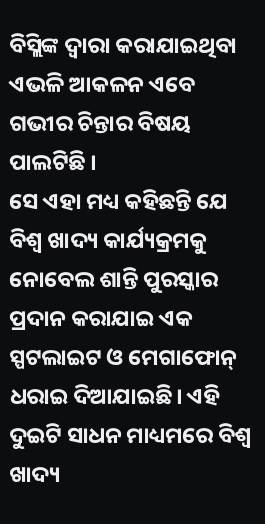ବିସ୍ଲିଙ୍କ ଦ୍ୱାରା କରାଯାଇଥିବା ଏଭଳି ଆକଳନ ଏବେ ଗଭୀର ଚିନ୍ତାର ବିଷୟ ପାଲଟିଛି ।
ସେ ଏହା ମଧ୍ୟ କହିଛନ୍ତି ଯେ ବିଶ୍ୱ ଖାଦ୍ୟ କାର୍ଯ୍ୟକ୍ରମକୁ ନୋବେଲ ଶାନ୍ତି ପୁରସ୍କାର ପ୍ରଦାନ କରାଯାଇ ଏକ ସ୍ପଟଲାଇଟ ଓ ମେଗାଫୋନ୍ ଧରାଇ ଦିଆଯାଇଛି। ଏହି ଦୁଇଟି ସାଧନ ମାଧ୍ୟମରେ ବିଶ୍ବ ଖାଦ୍ୟ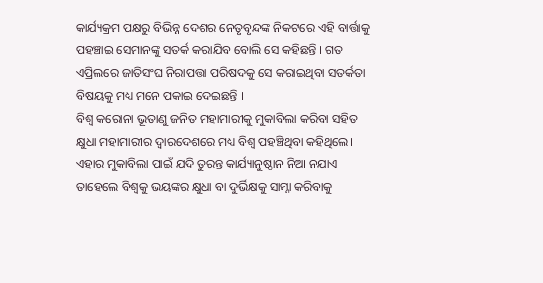କାର୍ଯ୍ୟକ୍ରମ ପକ୍ଷରୁ ବିଭିନ୍ନ ଦେଶର ନେତୃବୃନ୍ଦଙ୍କ ନିକଟରେ ଏହି ବାର୍ତ୍ତାକୁ ପହଞ୍ଚାଇ ସେମାନଙ୍କୁ ସତର୍କ କରାଯିବ ବୋଲି ସେ କହିଛନ୍ତି । ଗତ ଏପ୍ରିଲରେ ଜାତିସଂଘ ନିରାପତ୍ତା ପରିଷଦକୁ ସେ କରାଇଥିବା ସତର୍କତା ବିଷୟକୁ ମଧ୍ୟ ମନେ ପକାଇ ଦେଇଛନ୍ତି ।
ବିଶ୍ୱ କରୋନା ଭୂତାଣୁ ଜନିତ ମହାମାରୀକୁ ମୁକାବିଲା କରିବା ସହିତ କ୍ଷୁଧା ମହାମାରୀର ଦ୍ୱାରଦେଶରେ ମଧ୍ୟ ବିଶ୍ୱ ପହଞ୍ଚିଥିବା କହିଥିଲେ। ଏହାର ମୁକାବିଲା ପାଇଁ ଯଦି ତୁରନ୍ତ କାର୍ଯ୍ୟାନୁଷ୍ଠାନ ନିଆ ନଯାଏ ତାହେଲେ ବିଶ୍ୱକୁ ଭୟଙ୍କର କ୍ଷୁଧା ବା ଦୁର୍ଭିକ୍ଷକୁ ସାମ୍ନା କରିବାକୁ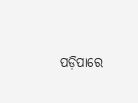ପଡ଼ିପାରେ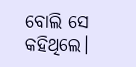ବୋଲି ସେ କହିଥିଲେ।